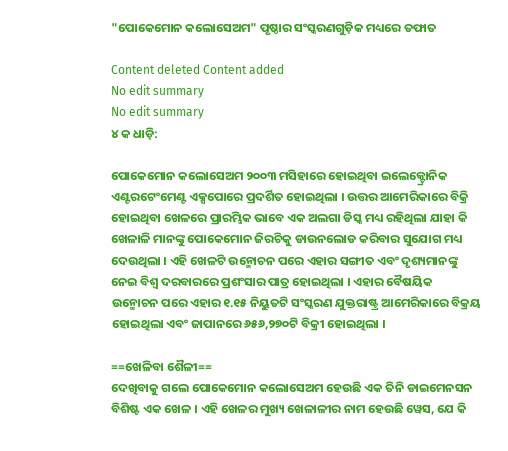"ପୋକେମୋନ କଲୋସେଅମ" ପୃଷ୍ଠାର ସଂସ୍କରଣ‌ଗୁଡ଼ିକ ମଧ୍ୟରେ ତଫାତ

Content deleted Content added
No edit summary
No edit summary
୪ କ ଧାଡ଼ି:

ପୋକେମୋନ କଲୋସେଅମ ୨୦୦୩ ମସିହାରେ ହୋଇଥିବା ଇଲେକ୍ଟ୍ରୋନିକ ଏଣ୍ଟରଟେଂମେଣ୍ଟ ଏକ୍ସପୋରେ ପ୍ରଦର୍ଶିତ ହୋଇଥିଲା । ଉତ୍ତର ଆମେରିକାରେ ବିକ୍ରି ହୋଇଥିବା ଖେଳରେ ପ୍ରାରମ୍ଭିକ ଭାବେ ଏକ ଅଲଗା ଡିସ୍କ ମଧ୍ୟ ରହିଥିଲା ଯାହା କି ଖେଳାଳି ମାନଙ୍କୁ ପୋକେମୋନ ଜିରଚିକୁ ଡାଉନଲୋଡ କରିବାର ସୁଯୋଗ ମଧ୍ୟ ଦେଉଥିଲା । ଏହି ଖେଳଟି ଉନ୍ମୋଚନ ପରେ ଏହାର ସଙ୍ଗୀତ ଏବଂ ଦୃଶ୍ୟମାନଙ୍କୁ ନେଇ ବିଶ୍ୱ ଦରବାରରେ ପ୍ରଶଂସାର ପାତ୍ର ହୋଇଥିଲା । ଏହାର ବୈଷୟିକ ଉନ୍ମୋଚନ ପରେ ଏହାର ୧.୧୫ ନିୟୁତଟି ସଂସ୍କରଣ ଯୁକ୍ତରାଷ୍ଟ୍ର ଆମେରିକାରେ ବିକ୍ରୟ ହୋଇଥିଲା ଏବଂ ଜାପାନରେ ୬୫୬,୨୭୦ଟି ବିକ୍ରୀ ହୋଇଥିଲା ।

==ଖେଳିବା ଶୈଳୀ==
ଦେଖିବାକୁ ଗଲେ ପୋକେମୋନ କଲୋସେଅମ ହେଉଛି ଏକ ତିନି ଡାଇମେନସନ ବିଶିଷ୍ଟ ଏକ ଖେଳ । ଏହି ଖେଳର ମୁଖ୍ୟ ଖେଳାଳୀର ନାମ ହେଉଛି ୱେସ, ଯେ କି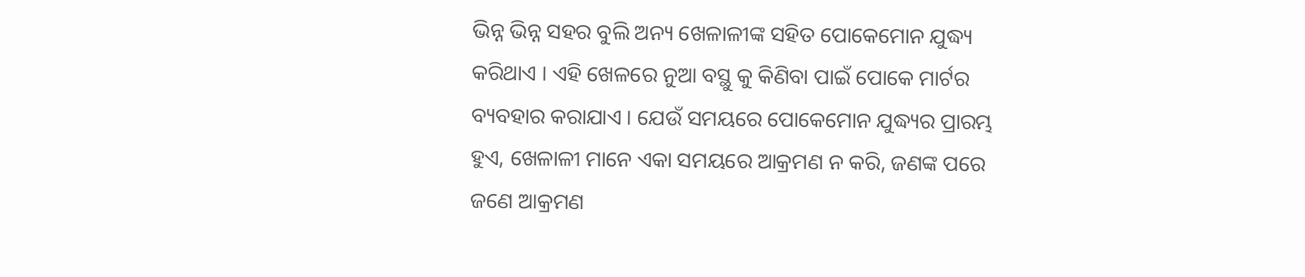ଭିନ୍ନ ଭିନ୍ନ ସ‌ହର ବୁଲି ଅନ୍ୟ ଖେଳାଳୀଙ୍କ ସ‌ହିତ ପୋକେମୋନ ଯୁଦ୍ଧ୍ୟ କରିଥାଏ । ଏହି ଖେଳରେ ନୁଆ ବସ୍ଥୁ କୁ କିଣିବା ପାଇଁ ପୋକେ ମାର୍ଟର ବ୍ୟବ‌ହାର କରାଯାଏ । ଯେଉଁ ସମୟରେ ପୋକେମୋନ ଯୁଦ୍ଧ୍ୟର ପ୍ରାରମ୍ଭ ହୁଏ, ଖେଳାଳୀ ମାନେ ଏକା ସମ‌ୟରେ ଆକ୍ରମଣ ନ କରି, ଜଣଙ୍କ ପରେ ଜଣେ ଆକ୍ରମଣ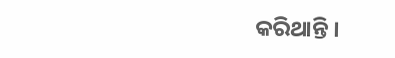କରିଥାନ୍ତି ।